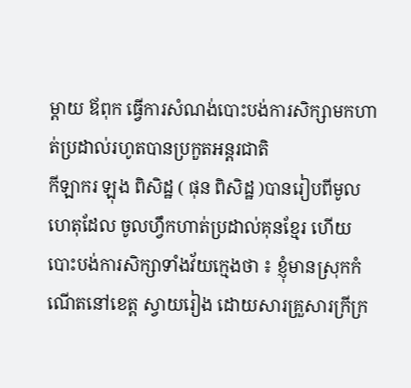ម្តាយ ឪពុក ធ្វើការសំណង់បោះបង់ការសិក្សាមកហាត់ប្រដាល់រហូតបានប្រកួតអន្តរជាតិ
កីឡាករ ឡុង ពិសិដ្ឋ ( ផុន ពិសិដ្ឋ )បានរៀបពីមូលហេតុដែល ចូលហ្វឹកហាត់ប្រដាល់គុនខ្មែរ ហើយបោះបង់ការសិក្សាទាំងវ័យក្មេងថា ៖ ខ្ញុំមានស្រុកកំណើតនៅខេត្ត ស្វាយរៀង ដោយសារគ្រួសារក្រីក្រ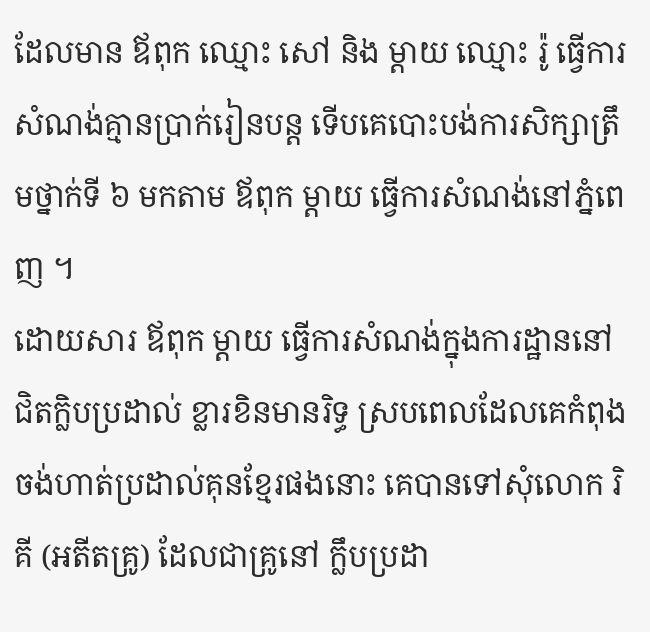ដែលមាន ឪពុក ឈ្មោះ សៅ និង ម្តាយ ឈ្មោះ រ៉ូ ធ្វើការសំណង់គ្មានប្រាក់រៀនបន្ត ទើបគេបោះបង់ការសិក្សាត្រឹមថ្នាក់ទី ៦ មកតាម ឪពុក ម្តាយ ធ្វើការសំណង់នៅភ្នំពេញ ។
ដោយសារ ឪពុក ម្តាយ ធ្វើការសំណង់ក្នុងការដ្ឋាននៅជិតក្លិបប្រដាល់ ខ្លារខិនមានរិទ្ធ ស្របពេលដែលគេកំពុងចង់ហាត់ប្រដាល់គុនខ្មែរផងនោះ គេបានទៅសុំលោក រិគី (អតីតគ្រូ) ដែលជាគ្រូនៅ ក្លឹបប្រដា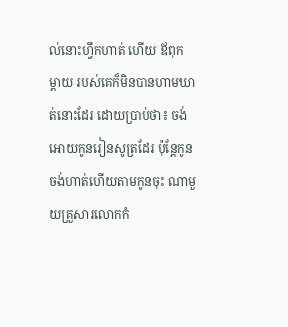ល់នោះហ្វឹកហាត់ ហើយ ឪពុក ម្តាយ របស់គេក៏មិនបានហាមឃាត់នោះដែរ ដោយប្រាប់ថា៖ ចង់អោយកូនរៀនសូត្រដែរ ប៉ុន្តែកូនចង់ហាត់ហើយតាមកូនចុះ ណាមួយគ្រួសារលោកកំ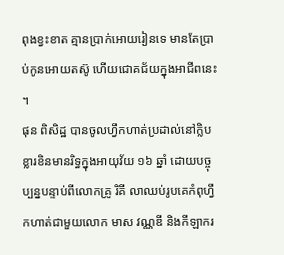ពុងខ្វះខាត គ្មានប្រាក់អោយរៀនទេ មានតែប្រាប់កូនអោយតស៊ូ ហើយជោគជ័យក្នុងអាជីពនេះ ។
ផុន ពិសិដ្ឋ បានចូលហ្វឹកហាត់ប្រដាល់នៅក្លិបខ្លារខិនមានរិទ្ធក្នុងអាយុវ័យ ១៦ ឆ្នាំ ដោយបច្ចុប្បន្នបន្ទាប់ពីលោកគ្រូ រិគី លាឈប់រូបគេកំពុហ្វឹកហាត់ជាមួយលោក មាស វណ្ណឌី និងកីឡាករ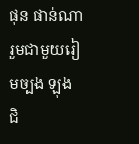ផុន ផាន់ណា រួមជាមួយរៀមច្បង ឡុង ជិ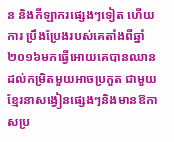ន និងកីឡាករផ្សេងៗទៀត ហើយការ ប្រឹងប្រែងរបស់គេតាំងពីឆ្នាំ២០១៦មកធ្វើអោយគេបានឈានដល់កម្រិតមួយអាចប្រកួត ជាមួយខ្មែរនាសង្វៀនផ្សេងៗនិងមានឱកាសប្រ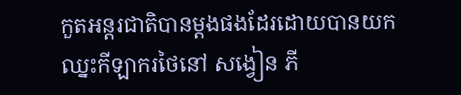កួតអន្តរជាតិបានម្តងផងដែរដោយបានយកឈ្នះកីឡាករថៃនៅ សង្វៀន ភី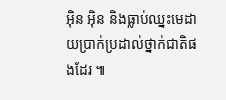អ៊ិន អ៊ិន និងធ្លាប់ឈ្នះមេដាយប្រាក់ប្រដាល់ថ្នាក់ជាតិផងដែរ ៕